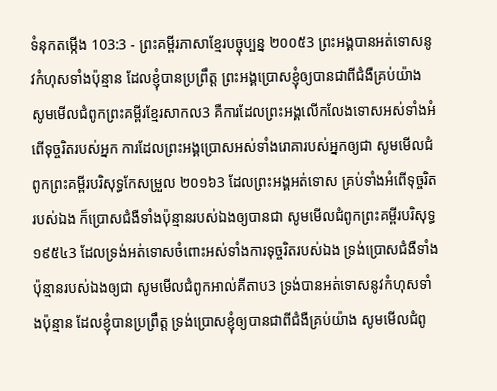ទំនុកតម្កើង 103:3 - ព្រះគម្ពីរភាសាខ្មែរបច្ចុប្បន្ន ២០០៥3 ព្រះអង្គបានអត់ទោសនូវកំហុសទាំងប៉ុន្មាន ដែលខ្ញុំបានប្រព្រឹត្ត ព្រះអង្គប្រោសខ្ញុំឲ្យបានជាពីជំងឺគ្រប់យ៉ាង សូមមើលជំពូកព្រះគម្ពីរខ្មែរសាកល3 គឺការដែលព្រះអង្គលើកលែងទោសអស់ទាំងអំពើទុច្ចរិតរបស់អ្នក ការដែលព្រះអង្គប្រោសអស់ទាំងរោគារបស់អ្នកឲ្យជា សូមមើលជំពូកព្រះគម្ពីរបរិសុទ្ធកែសម្រួល ២០១៦3 ដែលព្រះអង្គអត់ទោស គ្រប់ទាំងអំពើទុច្ចរិតរបស់ឯង ក៏ប្រោសជំងឺទាំងប៉ុន្មានរបស់ឯងឲ្យបានជា សូមមើលជំពូកព្រះគម្ពីរបរិសុទ្ធ ១៩៥៤3 ដែលទ្រង់អត់ទោសចំពោះអស់ទាំងការទុច្ចរិតរបស់ឯង ទ្រង់ប្រោសជំងឺទាំងប៉ុន្មានរបស់ឯងឲ្យជា សូមមើលជំពូកអាល់គីតាប3 ទ្រង់បានអត់ទោសនូវកំហុសទាំងប៉ុន្មាន ដែលខ្ញុំបានប្រព្រឹត្ត ទ្រង់ប្រោសខ្ញុំឲ្យបានជាពីជំងឺគ្រប់យ៉ាង សូមមើលជំពូ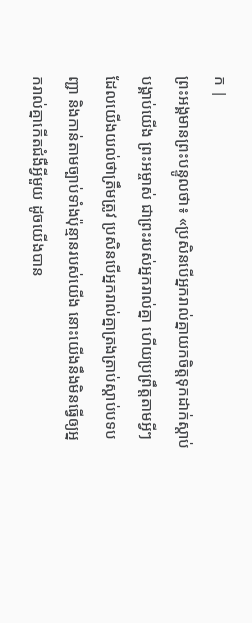ក |
ព្រះអង្គមានព្រះបន្ទូលថា៖ «ប្រសិនបើអ្នករាល់គ្នាយកចិត្តទុកដាក់ស្ដាប់បង្គាប់យើង ព្រះអម្ចាស់ ជាព្រះរបស់អ្នករាល់គ្នា ហើយប្រព្រឹត្តតាមអ្វីៗដែលយើងយល់ថាត្រឹមត្រូវ ប្រសិនបើអ្នករាល់គ្នាត្រងត្រាប់ស្ដាប់បទបញ្ជា និងកាន់តាមច្បាប់ទាំងប៉ុន្មានរបស់យើង នោះយើងនឹងមិនធ្វើឲ្យអ្នករាល់គ្នាកើតជំងឺអ្វីមួយ ដូចយើងបាន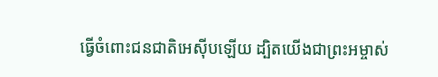ធ្វើចំពោះជនជាតិអេស៊ីបឡើយ ដ្បិតយើងជាព្រះអម្ចាស់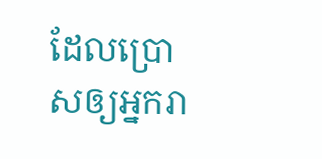ដែលប្រោសឲ្យអ្នករា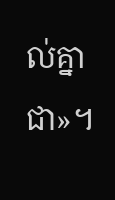ល់គ្នាជា»។